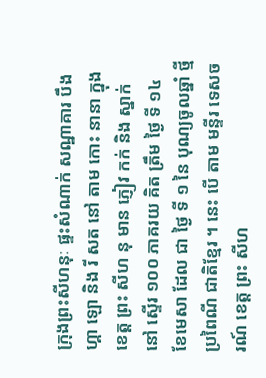ក្រុងព្រះសីហនុៈ ផ្ទះសំណាក់ សណ្ឋាគារ បឹង ហ្គា ឡោ និង រី សត នៅ តាម កោះ នានា ក្នុង ខេត្ត ព្រះ សីហ នុ មាន ភ្ញៀវ កក់ និង ស្នាក់ នៅ ស្ទើរ ១០០ ភាគរយ គិត ត្រឹម ថ្ងៃ ទី ១៤ ខែមេសា ដែល ជា ថ្ងៃ ទី ១ នៃ បុណ្យចូលឆ្នាំ ថ្មី ប្រពៃណី ជាតិខ្មែរ ។ នេះ បើ តាម មន្ទីរ ទេសចរណ៍ ខេត្ត ព្រះ សីហ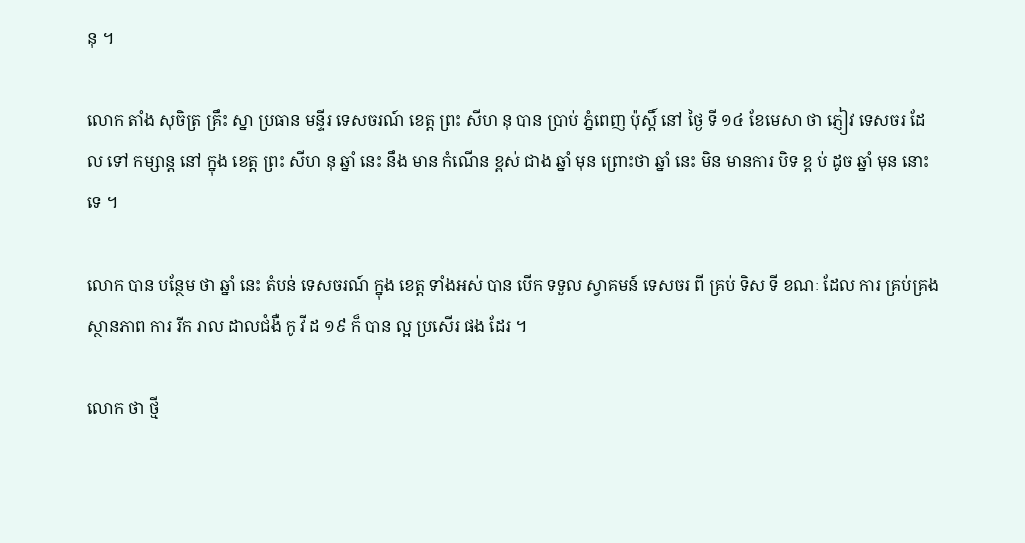នុ ។

លោក តាំង សុចិត្រ គ្រឹះ ស្នា ប្រធាន មន្ទីរ ទេសចរណ៍ ខេត្ត ព្រះ សីហ នុ បាន ប្រាប់ ភ្នំពេញ ប៉ុស្តិ៍ នៅ ថ្ងៃ ទី ១៤ ខែមេសា ថា ភ្ញៀវ ទេសចរ ដែល ទៅ កម្សាន្ត នៅ ក្នុង ខេត្ត ព្រះ សីហ នុ ឆ្នាំ នេះ នឹង មាន កំណើន ខ្ពស់ ជាង ឆ្នាំ មុន ព្រោះថា ឆ្នាំ នេះ មិន មានការ បិទ ខ្ព ប់ ដូច ឆ្នាំ មុន នោះ ទេ ។

លោក បាន បន្ថែម ថា ឆ្នាំ នេះ តំបន់ ទេសចរណ៍ ក្នុង ខេត្ត ទាំងអស់ បាន បើក ទទួល ស្វាគមន៍ ទេសចរ ពី គ្រប់ ទិស ទី ខណៈ ដែល ការ គ្រប់គ្រង ស្ថានភាព ការ រីក រាល ដាលជំងឺ កូ វី ដ ១៩ ក៏ បាន ល្អ ប្រសើរ ផង ដែរ ។

លោក ថា ថ្មី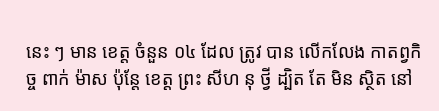នេះ ៗ មាន ខេត្ត ចំនួន ០៤ ដែល ត្រូវ បាន លើកលែង កាតព្វកិច្ច ពាក់ ម៉ាស ប៉ុន្តែ ខេត្ត ព្រះ សីហ នុ ថ្វី ដ្បិត តែ មិន ស្ថិត នៅ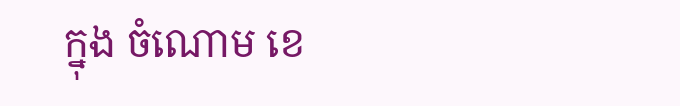ក្នុង ចំណោម ខេ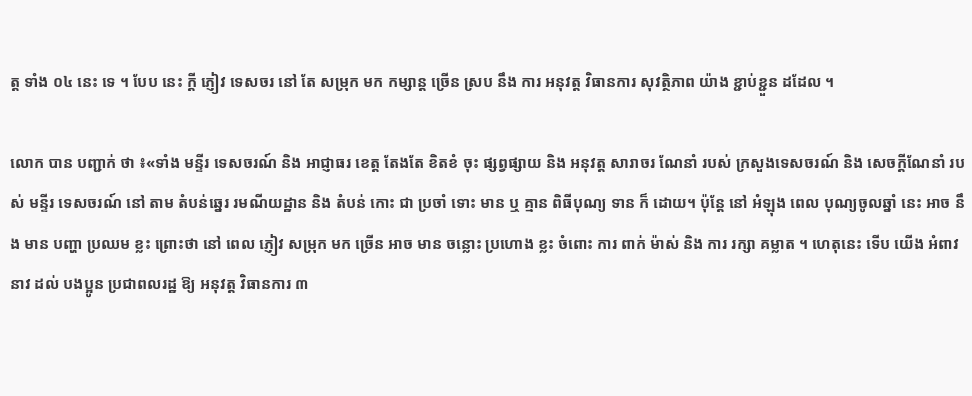ត្ត ទាំង ០៤ នេះ ទេ ។ បែប នេះ ក្តី ភ្ញៀវ ទេសចរ នៅ តែ សម្រុក មក កម្សាន្ត ច្រើន ស្រប នឹង ការ អនុវត្ត វិធានការ សុវត្ថិភាព យ៉ាង ខ្ជាប់ខ្ជួន ដដែល ។

លោក បាន បញ្ជាក់ ថា ៖«ទាំង មន្ទីរ ទេសចរណ៍ និង អាជ្ញាធរ ខេត្ត តែងតែ ខិតខំ ចុះ ផ្សព្វផ្សាយ និង អនុវត្ត សារាចរ ណែនាំ របស់ ក្រសួងទេសចរណ៍ និង សេចក្ដីណែនាំ របស់ មន្ទីរ ទេសចរណ៍ នៅ តាម តំបន់ឆ្នេរ រមណីយដ្ឋាន និង តំបន់ កោះ ជា ប្រចាំ ទោះ មាន ឬ គ្មាន ពិធីបុណ្យ ទាន ក៏ ដោយ។ ប៉ុន្តែ នៅ អំឡុង ពេល បុណ្យចូលឆ្នាំ នេះ អាច នឹង មាន បញ្ហា ប្រឈម ខ្លះ ព្រោះថា នៅ ពេល ភ្ញៀវ សម្រុក មក ច្រើន អាច មាន ចន្លោះ ប្រហោង ខ្លះ ចំពោះ ការ ពាក់ ម៉ាស់ និង ការ រក្សា គម្លាត ។ ហេតុនេះ ទើប យើង អំពាវនាវ ដល់ បងប្អូន ប្រជាពលរដ្ឋ ឱ្យ អនុវត្ត វិធានការ ៣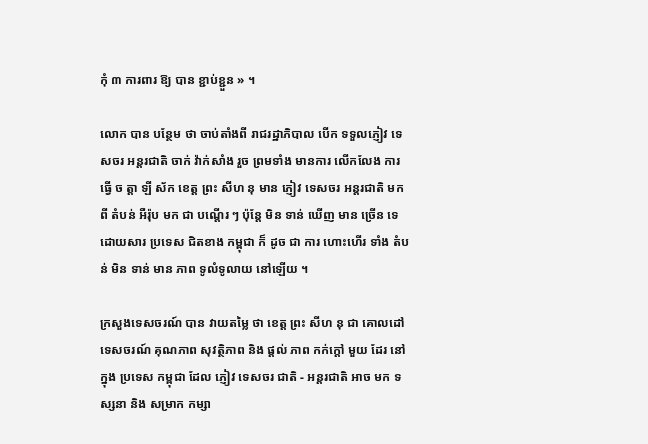កុំ ៣ ការពារ ឱ្យ បាន ខ្ជាប់ខ្ជួន » ។

លោក បាន បន្ថែម ថា ចាប់តាំងពី រាជរដ្ឋាភិបាល បើក ទទួលភ្ញៀវ ទេសចរ អន្តរជាតិ ចាក់ វ៉ាក់សាំង រួច ព្រមទាំង មានការ លើកលែង ការ ធ្វើ ច ត្តា ឡី ស័ក ខេត្ត ព្រះ សីហ នុ មាន ភ្ញៀវ ទេសចរ អន្តរជាតិ មក ពី តំបន់ អឺរ៉ុប មក ជា បណ្តើរ ៗ ប៉ុន្តែ មិន ទាន់ ឃើញ មាន ច្រើន ទេ ដោយសារ ប្រទេស ជិតខាង កម្ពុជា ក៏ ដូច ជា ការ ហោះហើរ ទាំង តំបន់ មិន ទាន់ មាន ភាព ទូលំទូលាយ នៅឡើយ ។

ក្រសួងទេសចរណ៍ បាន វាយតម្លៃ ថា ខេត្ត ព្រះ សីហ នុ ជា គោលដៅ ទេសចរណ៍ គុណភាព សុវត្ថិភាព និង ផ្តល់ ភាព កក់ក្តៅ មួយ ដែរ នៅ ក្នុង ប្រទេស កម្ពុជា ដែល ភ្ញៀវ ទេសចរ ជាតិ - អន្តរជាតិ អាច មក ទស្សនា និង សម្រាក កម្សា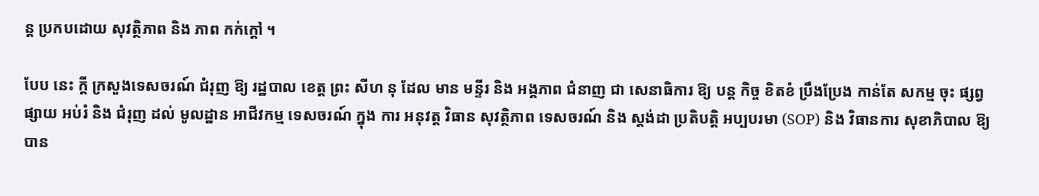ន្ត ប្រកបដោយ សុវត្ថិភាព និង ភាព កក់ក្ដៅ ។

បែប នេះ ក្តី ក្រសួងទេសចរណ៍ ជំរុញ ឱ្យ រដ្ឋបាល ខេត្ត ព្រះ សីហ នុ ដែល មាន មន្ទីរ និង អង្គភាព ជំនាញ ជា សេនាធិការ ឱ្យ បន្ត កិច្ច ខិតខំ ប្រឹងប្រែង កាន់តែ សកម្ម ចុះ ផ្សព្វផ្សាយ អប់រំ និង ជំរុញ ដល់ មូលដ្ឋាន អាជីវកម្ម ទេសចរណ៍ ក្នុង ការ អនុវត្ត វិធាន សុវត្ថិភាព ទេសចរណ៍ និង ស្តង់ដា ប្រតិបត្តិ អប្បបរមា (SOP) និង វិធានការ សុខាភិបាល ឱ្យ បាន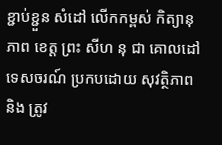ខ្ជាប់ខ្ជួន សំដៅ លើកកម្ពស់ កិត្យានុភាព ខេត្ត ព្រះ សីហ នុ ជា គោលដៅ ទេសចរណ៍ ប្រកបដោយ សុវត្ថិភាព និង ត្រូវ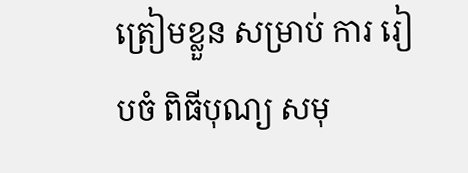ត្រៀមខ្លួន សម្រាប់ ការ រៀបចំ ពិធីបុណ្យ សមុ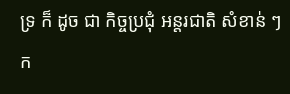ទ្រ ក៏ ដូច ជា កិច្ចប្រជុំ អន្តរជាតិ សំខាន់ ៗ ក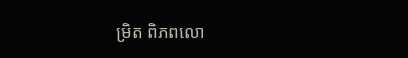ម្រិត ពិភពលោ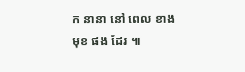ក នានា នៅ ពេល ខាង មុខ ផង ដែរ ៕